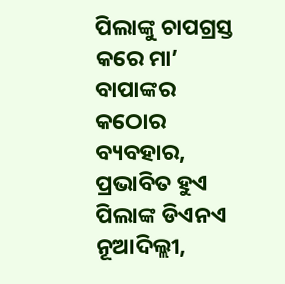ପିଲାଙ୍କୁ ଚାପଗ୍ରସ୍ତ କରେ ମା’ ବାପାଙ୍କର କଠୋର ବ୍ୟବହାର, ପ୍ରଭାବିତ ହୁଏ ପିଲାଙ୍କ ଡିଏନଏ
ନୂଆଦିଲ୍ଲୀ,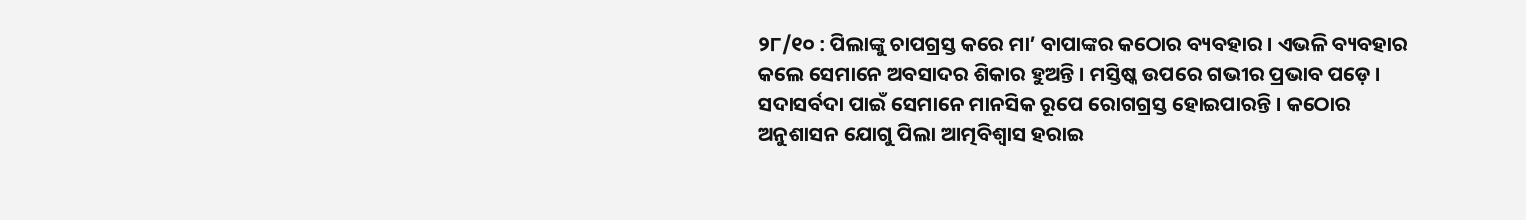୨୮/୧୦ : ପିଲାଙ୍କୁ ଚାପଗ୍ରସ୍ତ କରେ ମା’ ବାପାଙ୍କର କଠୋର ବ୍ୟବହାର । ଏଭଳି ବ୍ୟବହାର କଲେ ସେମାନେ ଅବସାଦର ଶିକାର ହୁଅନ୍ତି । ମସ୍ତିଷ୍କ ଉପରେ ଗଭୀର ପ୍ରଭାବ ପଡ଼େ । ସଦାସର୍ବଦା ପାଇଁ ସେମାନେ ମାନସିକ ରୂପେ ରୋଗଗ୍ରସ୍ତ ହୋଇପାରନ୍ତି । କଠୋର ଅନୁଶାସନ ଯୋଗୁ ପିଲା ଆତ୍ମବିଶ୍ୱାସ ହରାଇ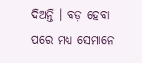ଦିଅନ୍ତି । ବଡ଼ ହେବା ପରେ ମଧ୍ୟ ସେମାନେ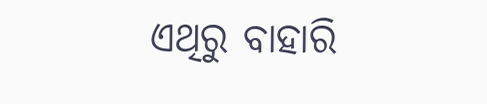ଏଥିରୁ ବାହାରି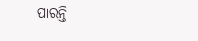ପାରନ୍ତି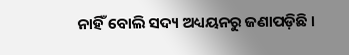ନାହିଁ ବୋଲି ସଦ୍ୟ ଅଧ୍ୟୟନରୁ ଜଣାପଡ଼ିଛି ।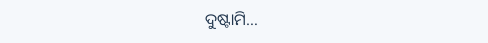ଦୁଷ୍ଟାମି…